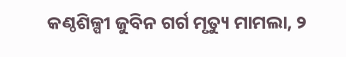କଣ୍ଠଶିଳ୍ପୀ ଜୁବିନ ଗର୍ଗ ମୃତ୍ୟୁ ମାମଲା, ୨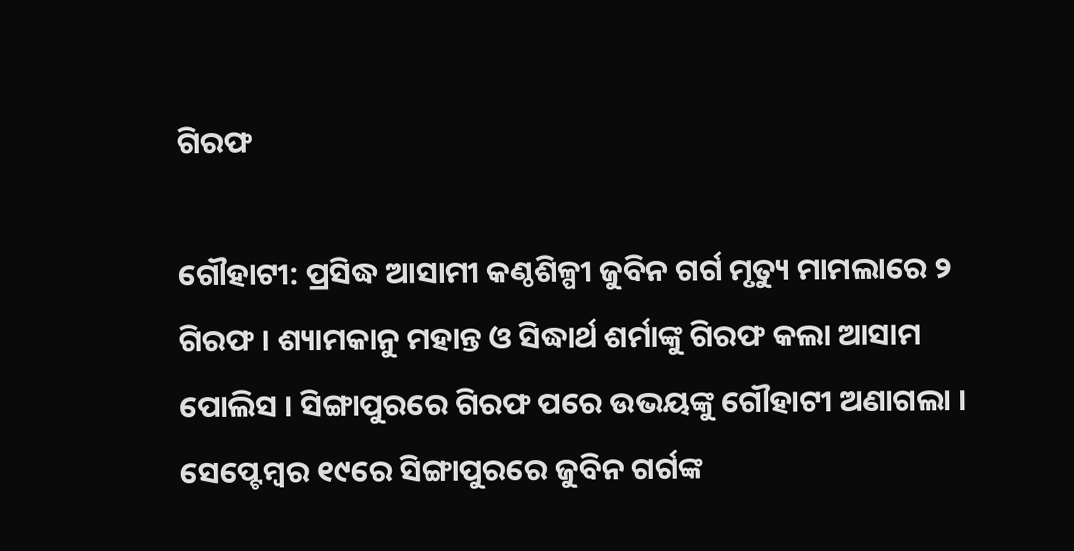ଗିରଫ

ଗୌହାଟୀ: ପ୍ରସିଦ୍ଧ ଆସାମୀ କଣ୍ଠଶିଳ୍ପୀ ଜୁବିନ ଗର୍ଗ ମୃତ୍ୟୁ ମାମଲାରେ ୨ ଗିରଫ । ଶ୍ୟାମକାନୁ ମହାନ୍ତ ଓ ସିଦ୍ଧାର୍ଥ ଶର୍ମାଙ୍କୁ ଗିରଫ କଲା ଆସାମ ପୋଲିସ । ସିଙ୍ଗାପୁରରେ ଗିରଫ ପରେ ଉଭୟଙ୍କୁ ଗୌହାଟୀ ଅଣାଗଲା । ସେପ୍ଟେମ୍ବର ୧୯ରେ ସିଙ୍ଗାପୁରରେ ଜୁବିନ ଗର୍ଗଙ୍କ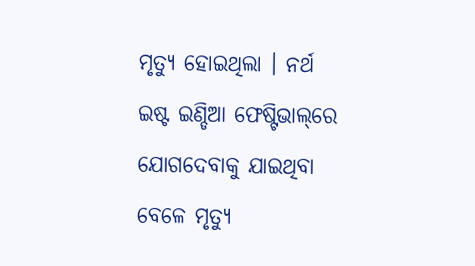ମୃତ୍ୟୁ ହୋଇଥିଲା । ନର୍ଥ ଇଷ୍ଟ ଇଣ୍ଡିଆ ଫେଷ୍ଟିଭାଲ୍‌ରେ ଯୋଗଦେବାକୁ ଯାଇଥିବା ବେଳେ ମୃତ୍ୟୁ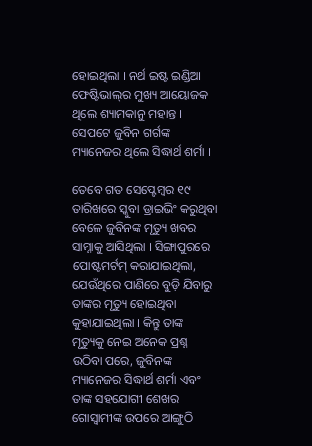ହୋଇଥିଲା । ନର୍ଥ ଇଷ୍ଟ ଇଣ୍ଡିଆ ଫେଷ୍ଟିଭାଲ୍‌ର ମୁଖ୍ୟ ଆୟୋଜକ ଥିଲେ ଶ୍ୟାମକାନୁ ମହାନ୍ତ । ସେପଟେ ଜୁବିନ ଗର୍ଗଙ୍କ ମ୍ୟାନେଜର ଥିଲେ ସିଦ୍ଧାର୍ଥ ଶର୍ମା ।

ତେବେ ଗତ ସେପ୍ଟେମ୍ବର ୧୯ ତାରିଖରେ ସ୍କୁବା ଡ୍ରାଇଭିଂ କରୁଥିବା ବେଳେ ଜୁବିନଙ୍କ ମୃତ୍ୟୁ ଖବର ସାମ୍ନାକୁ ଆସିଥିଲା । ସିଙ୍ଗାପୁରରେ ପୋଷ୍ଟମର୍ଟମ୍ କରାଯାଇଥିଲା, ଯେଉଁଥିରେ ପାଣିରେ ବୁଡ଼ି ଯିବାରୁ ତାଙ୍କର ମୃତ୍ୟୁ ହୋଇଥିବା କୁହାଯାଇଥିଲା । କିନ୍ତୁ ତାଙ୍କ ମୃତ୍ୟୁକୁ ନେଇ ଅନେକ ପ୍ରଶ୍ନ ଉଠିବା ପରେ, ଜୁବିନଙ୍କ ମ୍ୟାନେଜର ସିଦ୍ଧାର୍ଥ ଶର୍ମା ଏବଂ ତାଙ୍କ ସହଯୋଗୀ ଶେଖର ଗୋସ୍ୱାମୀଙ୍କ ଉପରେ ଆଙ୍ଗୁଠି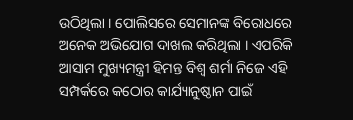ଉଠିଥିଲା । ପୋଲିସରେ ସେମାନଙ୍କ ବିରୋଧରେ ଅନେକ ଅଭିଯୋଗ ଦାଖଲ କରିଥିଲା । ଏପରିକି ଆସାମ ମୁଖ୍ୟମନ୍ତ୍ରୀ ହିମନ୍ତ ବିଶ୍ୱ ଶର୍ମା ନିଜେ ଏହି ସମ୍ପର୍କରେ କଠୋର କାର୍ଯ୍ୟାନୁଷ୍ଠାନ ପାଇଁ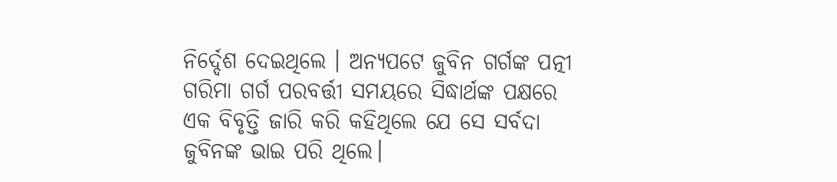ନିର୍ଦ୍ଦେଶ ଦେଇଥିଲେ । ଅନ୍ୟପଟେ ଜୁବିନ ଗର୍ଗଙ୍କ ପତ୍ନୀ ଗରିମା ଗର୍ଗ ପରବର୍ତ୍ତୀ ସମୟରେ ସିଦ୍ଧାର୍ଥଙ୍କ ପକ୍ଷରେ ଏକ ବିବୃତ୍ତି ଜାରି କରି କହିଥିଲେ ଯେ ସେ ସର୍ବଦା ଜୁବିନଙ୍କ ଭାଇ ପରି ଥିଲେ।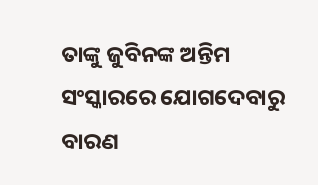ତାଙ୍କୁ ଜୁବିନଙ୍କ ଅନ୍ତିମ ସଂସ୍କାରରେ ଯୋଗଦେବାରୁ ବାରଣ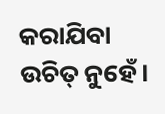କରାଯିବା ଉଚିତ୍ ନୁହେଁ।